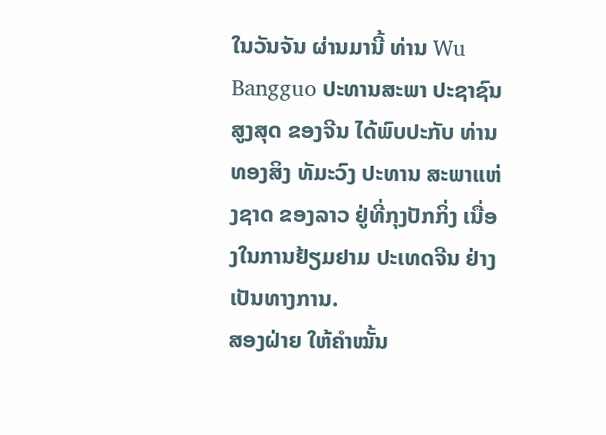ໃນວັນຈັນ ຜ່ານມານີ້ ທ່ານ Wu Bangguo ປະທານສະພາ ປະຊາຊົນສູງສຸດ ຂອງຈີນ ໄດ້ພົບປະກັບ ທ່ານ ທອງສິງ ທັມະວົງ ປະທານ ສະພາແຫ່ງຊາດ ຂອງລາວ ຢູ່ທີ່ກຸງປັກກິ່ງ ເນື່ອງໃນການຢ້ຽມຢາມ ປະເທດຈີນ ຢ່າງເປັນທາງການ.
ສອງຝ່າຍ ໃຫ້ຄຳໝັ້ນ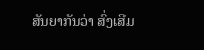ສັນຍາກັນວ່າ ສົ່ງເສີມ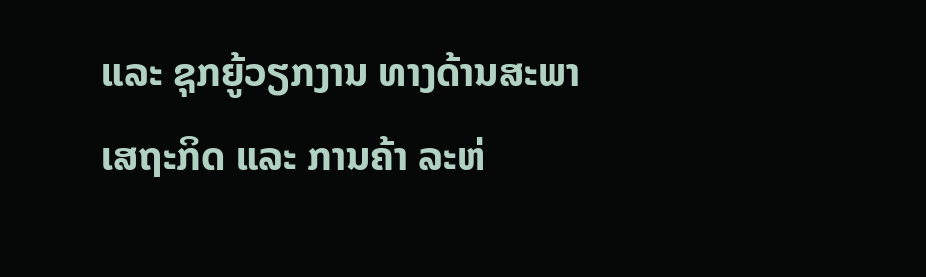ແລະ ຊຸກຍູ້ວຽກງານ ທາງດ້ານສະພາ ເສຖະກິດ ແລະ ການຄ້າ ລະຫ່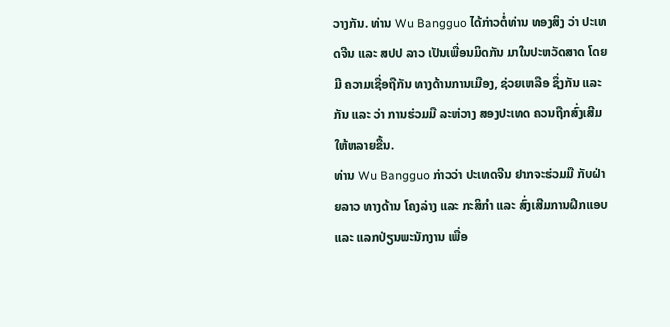ວາງກັນ. ທ່ານ Wu Bangguo ໄດ້ກ່າວຕໍ່ທ່ານ ທອງສິງ ວ່າ ປະເທດຈີນ ແລະ ສປປ ລາວ ເປັນເພື່ອນມິດກັນ ມາໃນປະຫວັດສາດ ໂດຍມີ ຄວາມເຊື່ອຖືກັນ ທາງດ້ານການເມືອງ, ຊ່ວຍເຫລືອ ຊຶ່ງກັນ ແລະ ກັນ ແລະ ວ່າ ການຮ່ວມມື ລະຫ່ວາງ ສອງປະເທດ ຄວນຖືກສົ່ງເສີມ ໃຫ້ຫລາຍຂື້ນ.
ທ່ານ Wu Bangguo ກ່າວວ່າ ປະເທດຈີນ ຢາກຈະຮ່ວມມື ກັບຝ່າຍລາວ ທາງດ້ານ ໂຄງລ່າງ ແລະ ກະສິກຳ ແລະ ສົ່ງເສີມການຝຶກແອບ ແລະ ແລກປ່ຽນພະນັກງານ ເພື່ອ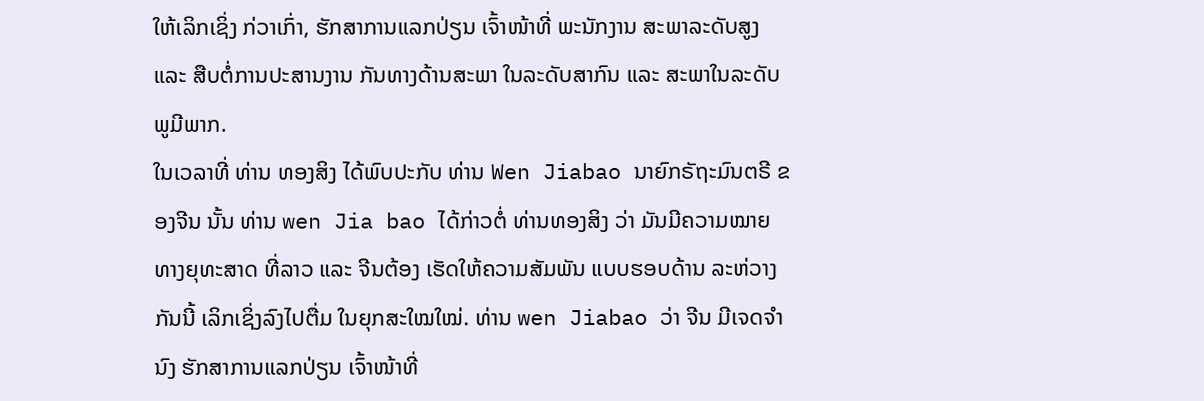ໃຫ້ເລິກເຊິ່ງ ກ່ວາເກົ່າ, ຮັກສາການແລກປ່ຽນ ເຈົ້າໜ້າທີ່ ພະນັກງານ ສະພາລະດັບສູງ ແລະ ສືບຕໍ່ການປະສານງານ ກັນທາງດ້ານສະພາ ໃນລະດັບສາກົນ ແລະ ສະພາໃນລະດັບພູມີພາກ.
ໃນເວລາທີ່ ທ່ານ ທອງສິງ ໄດ້ພົບປະກັບ ທ່ານ Wen Jiabao ນາຍົກຣັຖະມົນຕຣີ ຂອງຈີນ ນັ້ນ ທ່ານ wen Jia bao ໄດ້ກ່າວຕໍ່ ທ່ານທອງສິງ ວ່າ ມັນມີຄວາມໝາຍ ທາງຍຸທະສາດ ທີ່ລາວ ແລະ ຈີນຕ້ອງ ເຮັດໃຫ້ຄວາມສັມພັນ ແບບຮອບດ້ານ ລະຫ່ວາງກັນນີ້ ເລິກເຊິ່ງລົງໄປຕື່ມ ໃນຍຸກສະໃໝໃໝ່. ທ່ານ wen Jiabao ວ່າ ຈີນ ມີເຈດຈຳນົງ ຮັກສາການແລກປ່ຽນ ເຈົ້າໜ້າທີ່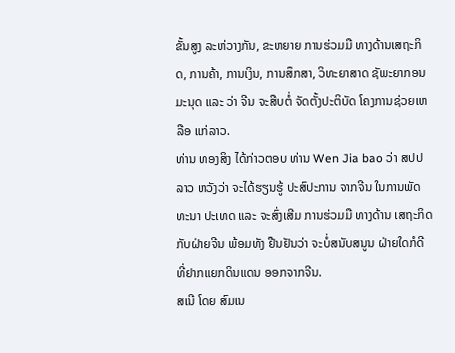ຂັ້ນສູງ ລະຫ່ວາງກັນ, ຂະຫຍາຍ ການຮ່ວມມື ທາງດ້ານເສຖະກິດ, ການຄ້າ, ການເງິນ, ການສຶກສາ, ວິທະຍາສາດ ຊັພະຍາກອນ ມະນຸດ ແລະ ວ່າ ຈີນ ຈະສືບຕໍ່ ຈັດຕັ້ງປະຕິບັດ ໂຄງການຊ່ວຍເຫລືອ ແກ່ລາວ.
ທ່ານ ທອງສິງ ໄດ້ກ່າວຕອບ ທ່ານ Wen Jia bao ວ່າ ສປປ ລາວ ຫວັງວ່າ ຈະໄດ້ຮຽນຮູ້ ປະສົປະການ ຈາກຈີນ ໃນການພັດທະນາ ປະເທດ ແລະ ຈະສົ່ງເສີມ ການຮ່ວມມື ທາງດ້ານ ເສຖະກິດ ກັບຝ່າຍຈີນ ພ້ອມທັງ ຢືນຢັນວ່າ ຈະບໍ່ສນັບສນູນ ຝ່າຍໃດກໍດີ ທີ່ຢາກແຍກດິນແດນ ອອກຈາກຈີນ.
ສເນີ ໂດຍ ສົມເນ